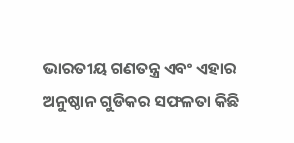ଭାରତୀୟ ଗଣତନ୍ତ୍ର ଏବଂ ଏହାର ଅନୁଷ୍ଠାନ ଗୁଡିକର ସଫଳତା କିଛି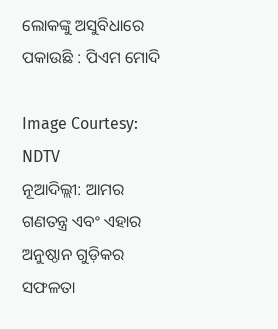ଲୋକଙ୍କୁ ଅସୁବିଧାରେ ପକାଉଛି : ପିଏମ ମୋଦି

Image Courtesy: NDTV
ନୂଆଦିଲ୍ଲୀ: ଆମର ଗଣତନ୍ତ୍ର ଏବଂ ଏହାର ଅନୁଷ୍ଠାନ ଗୁଡ଼ିକର ସଫଳତା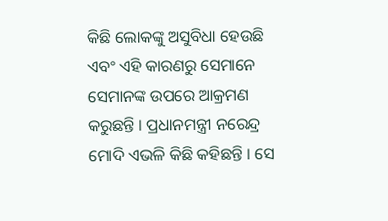କିଛି ଲୋକଙ୍କୁ ଅସୁବିଧା ହେଉଛି ଏବଂ ଏହି କାରଣରୁ ସେମାନେ ସେମାନଙ୍କ ଉପରେ ଆକ୍ରମଣ କରୁଛନ୍ତି । ପ୍ରଧାନମନ୍ତ୍ରୀ ନରେନ୍ଦ୍ର ମୋଦି ଏଭଳି କିଛି କହିଛନ୍ତି । ସେ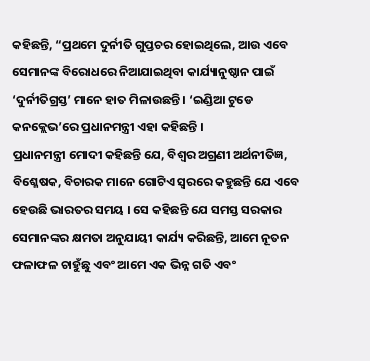କହିଛନ୍ତି, “ପ୍ରଥମେ ଦୁର୍ନୀତି ଗୁପ୍ତଚର ହୋଇଥିଲେ, ଆଉ ଏବେ ସେମାନଙ୍କ ବିରୋଧରେ ନିଆଯାଇଥିବା କାର୍ଯ୍ୟାନୁଷ୍ଠାନ ପାଇଁ ‘ଦୁର୍ନୀତିଗ୍ରସ୍ତ’ ମାନେ ହାତ ମିଳାଉଛନ୍ତି । ‘ଇଣ୍ଡିଆ ଟୁଡେ କନକ୍ଲେଭ’ରେ ପ୍ରଧାନମନ୍ତ୍ରୀ ଏହା କହିଛନ୍ତି ।
ପ୍ରଧାନମନ୍ତ୍ରୀ ମୋଦୀ କହିଛନ୍ତି ଯେ, ବିଶ୍ବର ଅଗ୍ରଣୀ ଅର୍ଥନୀତିଜ୍ଞ, ବିଶ୍ଳେଷକ, ବିଚାରକ ମାନେ ଗୋଟିଏ ସ୍ୱରରେ କହୁଛନ୍ତି ଯେ ଏବେ ହେଉଛି ଭାରତର ସମୟ । ସେ କହିଛନ୍ତି ଯେ ସମସ୍ତ ସରକାର ସେମାନଙ୍କର କ୍ଷମତା ଅନୁଯାୟୀ କାର୍ଯ୍ୟ କରିଛନ୍ତି, ଆମେ ନୂତନ ଫଳାଫଳ ଚାହୁଁଛୁ ଏବଂ ଆମେ ଏକ ଭିନ୍ନ ଗତି ଏବଂ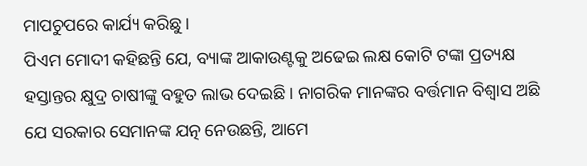ମାପଚୁପରେ କାର୍ଯ୍ୟ କରିଛୁ ।
ପିଏମ ମୋଦୀ କହିଛନ୍ତି ଯେ, ବ୍ୟାଙ୍କ ଆକାଉଣ୍ଟକୁ ଅଢେଇ ଲକ୍ଷ କୋଟି ଟଙ୍କା ପ୍ରତ୍ୟକ୍ଷ ହସ୍ତାନ୍ତର କ୍ଷୁଦ୍ର ଚାଷୀଙ୍କୁ ବହୁତ ଲାଭ ଦେଇଛି । ନାଗରିକ ମାନଙ୍କର ବର୍ତ୍ତମାନ ବିଶ୍ୱାସ ଅଛି ଯେ ସରକାର ସେମାନଙ୍କ ଯତ୍ନ ନେଉଛନ୍ତି, ଆମେ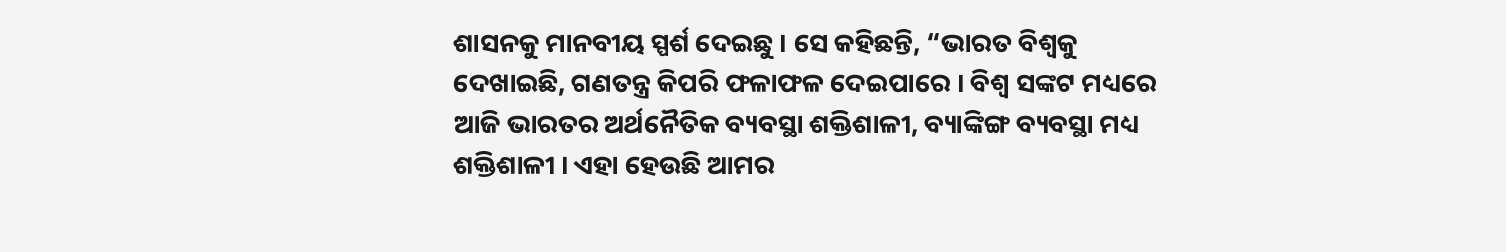ଶାସନକୁ ମାନବୀୟ ସ୍ପର୍ଶ ଦେଇଛୁ । ସେ କହିଛନ୍ତି, “ଭାରତ ବିଶ୍ୱକୁ ଦେଖାଇଛି, ଗଣତନ୍ତ୍ର କିପରି ଫଳାଫଳ ଦେଇପାରେ । ବିଶ୍ୱ ସଙ୍କଟ ମଧ୍ୟରେ ଆଜି ଭାରତର ଅର୍ଥନୈତିକ ବ୍ୟବସ୍ଥା ଶକ୍ତିଶାଳୀ, ବ୍ୟାଙ୍କିଙ୍ଗ ବ୍ୟବସ୍ଥା ମଧ୍ୟ ଶକ୍ତିଶାଳୀ । ଏହା ହେଉଛି ଆମର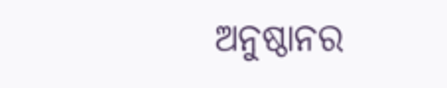ଅନୁଷ୍ଠାନର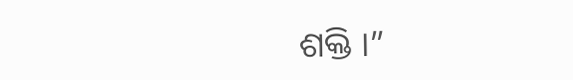ଶକ୍ତି ।”